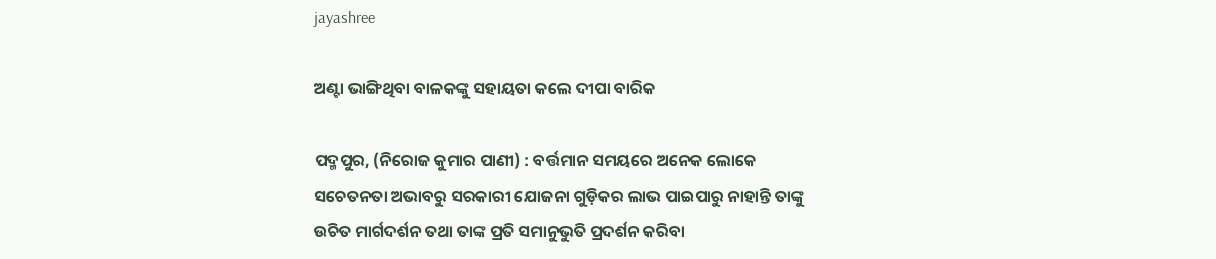jayashree

ଅଣ୍ଟା ଭାଙ୍ଗିଥିବା ବାଳକଙ୍କୁ ସହାୟତା କଲେ ଦୀପା ବାରିକ

ପଦ୍ମପୁର, (ନିରୋଜ କୁମାର ପାଣୀ) : ବର୍ତ୍ତମାନ ସମୟରେ ଅନେକ ଲୋକେ ସଚେତନତା ଅଭାବରୁ ସରକାରୀ ଯୋଜନା ଗୁଡ଼ିକର ଲାଭ ପାଇପାରୁ ନାହାନ୍ତି ତାଙ୍କୁ ଉଚିତ ମାର୍ଗଦର୍ଶନ ତଥା ତାଙ୍କ ପ୍ରତି ସମାନୁଭୁତି ପ୍ରଦର୍ଶନ କରିବା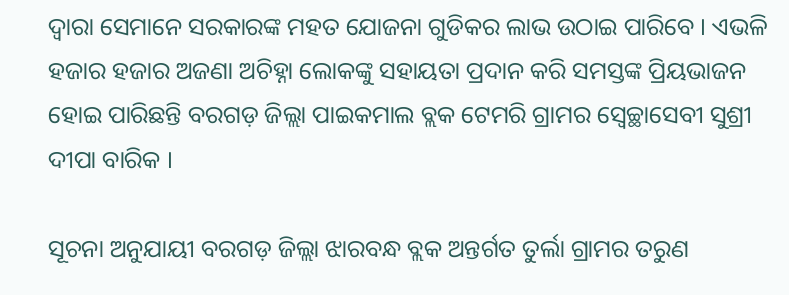ଦ୍ୱାରା ସେମାନେ ସରକାରଙ୍କ ମହତ ଯୋଜନା ଗୁଡିକର ଲାଭ ଉଠାଇ ପାରିବେ । ଏଭଳି ହଜାର ହଜାର ଅଜଣା ଅଚିହ୍ନା ଲୋକଙ୍କୁ ସହାୟତା ପ୍ରଦାନ କରି ସମସ୍ତଙ୍କ ପ୍ରିୟଭାଜନ ହୋଇ ପାରିଛନ୍ତି ବରଗଡ଼ ଜିଲ୍ଲା ପାଇକମାଲ ବ୍ଲକ ଟେମରି ଗ୍ରାମର ସ୍ୱେଚ୍ଛାସେବୀ ସୁଶ୍ରୀ ଦୀପା ବାରିକ ।

ସୂଚନା ଅନୁଯାୟୀ ବରଗଡ଼ ଜିଲ୍ଲା ଝାରବନ୍ଧ ବ୍ଲକ ଅନ୍ତର୍ଗତ ତୁର୍ଲା ଗ୍ରାମର ତରୁଣ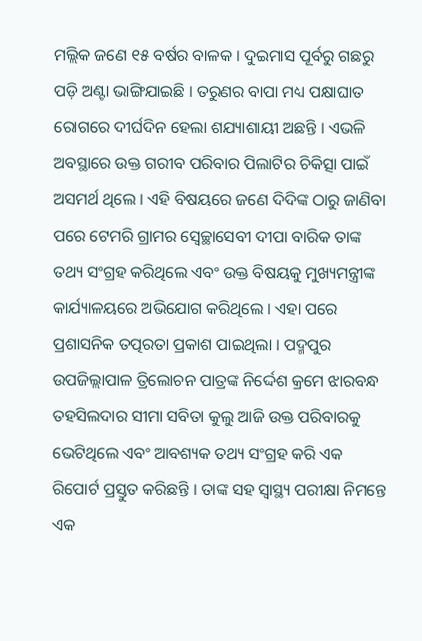ମଲ୍ଲିକ ଜଣେ ୧୫ ବର୍ଷର ବାଳକ । ଦୁଇମାସ ପୂର୍ବରୁ ଗଛରୁ ପଡ଼ି ଅଣ୍ଟା ଭାଙ୍ଗିଯାଇଛି । ତରୁଣର ବାପା ମଧ୍ୟ ପକ୍ଷାଘାତ ରୋଗରେ ଦୀର୍ଘଦିନ ହେଲା ଶଯ୍ୟାଶାୟୀ ଅଛନ୍ତି । ଏଭଳି ଅବସ୍ଥାରେ ଉକ୍ତ ଗରୀବ ପରିବାର ପିଲାଟିର ଚିକିତ୍ସା ପାଇଁ ଅସମର୍ଥ ଥିଲେ । ଏହି ବିଷୟରେ ଜଣେ ଦିଦିଙ୍କ ଠାରୁ ଜାଣିବା ପରେ ଟେମରି ଗ୍ରାମର ସ୍ୱେଚ୍ଛାସେବୀ ଦୀପା ବାରିକ ତାଙ୍କ ତଥ୍ୟ ସଂଗ୍ରହ କରିଥିଲେ ଏବଂ ଉକ୍ତ ବିଷୟକୁ ମୁଖ୍ୟମନ୍ତ୍ରୀଙ୍କ କାର୍ଯ୍ୟାଳୟରେ ଅଭିଯୋଗ କରିଥିଲେ । ଏହା ପରେ ପ୍ରଶାସନିକ ତତ୍ପରତା ପ୍ରକାଶ ପାଇଥିଲା । ପଦ୍ମପୁର ଉପଜିଲ୍ଲାପାଳ ତ୍ରିଲୋଚନ ପାତ୍ରଙ୍କ ନିର୍ଦ୍ଦେଶ କ୍ରମେ ଝାରବନ୍ଧ ତହସିଲଦାର ସୀମା ସବିତା କୁଲୁ ଆଜି ଉକ୍ତ ପରିବାରକୁ ଭେଟିଥିଲେ ଏବଂ ଆବଶ୍ୟକ ତଥ୍ୟ ସଂଗ୍ରହ କରି ଏକ ରିପୋର୍ଟ ପ୍ରସ୍ତୁତ କରିଛନ୍ତି । ତାଙ୍କ ସହ ସ୍ୱାସ୍ଥ୍ୟ ପରୀକ୍ଷା ନିମନ୍ତେ ଏକ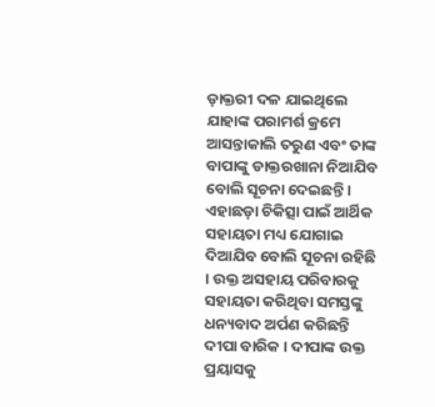ଡ଼ାକ୍ତରୀ ଦଳ ଯାଇଥିଲେ ଯାହାଙ୍କ ପରାମର୍ଶ କ୍ରମେ ଆସନ୍ତାକାଲି ତରୁଣ ଏବଂ ତାଙ୍କ ବାପାଙ୍କୁ ଡାକ୍ତରଖାନା ନିଆଯିବ ବୋଲି ସୂଚନା ଦେଇଛନ୍ତି । ଏହାଛଡ଼ା ଚିକିତ୍ସା ପାଇଁ ଆର୍ଥିକ ସହାୟତା ମଧ୍ୟ ଯୋଗାଇ ଦିଆଯିବ ବୋଲି ସୂଚନା ରହିଛି । ଉକ୍ତ ଅସହାୟ ପରିବାରକୁ ସହାୟତା କରିଥିବା ସମସ୍ତଙ୍କୁ ଧନ୍ୟବାଦ ଅର୍ପଣ କରିଛନ୍ତି ଦୀପା ବାରିକ । ଦୀପାଙ୍କ ଉକ୍ତ ପ୍ରୟାସକୁ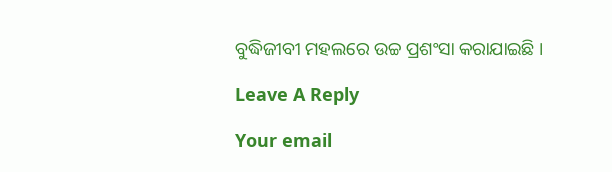ବୁଦ୍ଧିଜୀବୀ ମହଲରେ ଉଚ୍ଚ ପ୍ରଶଂସା କରାଯାଇଛି ।

Leave A Reply

Your email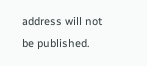address will not be published.